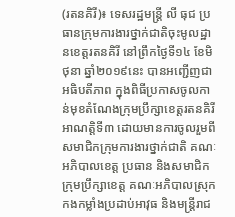(រតនគិរី)៖ ទេសរដ្ឋមន្រ្តី លី ធុជ ប្រធានក្រុមការងារថ្នាក់ជាតិចុះមូលដ្ឋានខេត្តរតនគិរី នៅព្រឹកថ្ងៃទី១៤ ខែមិថុនា ឆ្នាំ២០១៩នេះ បានអញ្ជើញជាអធិបតីភាព ក្នុងពិធីប្រកាសចូលកាន់មុខតំណែងក្រុមប្រឹក្សាខេត្តរតនគិរី អាណត្តិទី៣ ដោយមានការចូលរួមពីសមាជិកក្រុមការងារថ្នាក់ជាតិ គណៈអភិបាលខេត្ត ប្រធាន និងសមាជិកក្រុមប្រឹក្សាខេត្ត គណៈអភិបាលស្រុក កងកម្លាំងប្រដាប់អាវុធ និងមន្ត្រីរាជ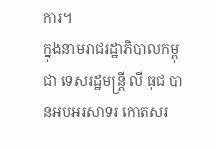ការ។
ក្នុងនាមរាជរដ្ឋាភិបាលកម្ពុជា ទេសរដ្ឋមន្ត្រី លី ធុជ បានអបអរសាទរ កោតសរ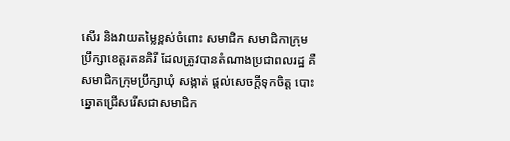សើរ និងវាយតម្លៃខ្ពស់ចំពោះ សមាជិក សមាជិកាក្រុមប្រឹក្សាខេត្តរតនគិរី ដែលត្រូវបានតំណាងប្រជាពលរដ្ឋ គឺសមាជិកក្រុមប្រឹក្សាឃុំ សង្កាត់ ផ្តល់សេចក្តីទុកចិត្ត បោះឆ្នោតជ្រើសរើសជាសមាជិក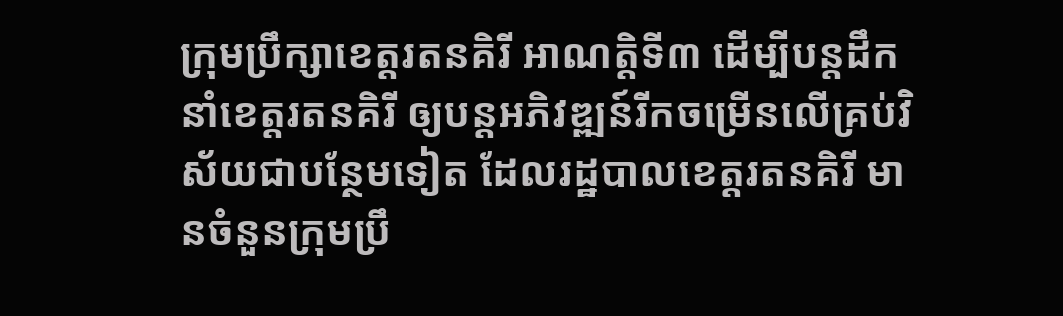ក្រុមប្រឹក្សាខេត្តរតនគិរី អាណត្តិទី៣ ដើម្បីបន្តដឹកនាំខេត្តរតនគិរី ឲ្យបន្តអភិវឌ្ឍន៍រីកចម្រើនលើគ្រប់វិស័យជាបន្ថែមទៀត ដែលរដ្ឋបាលខេត្តរតនគិរី មានចំនួនក្រុមប្រឹ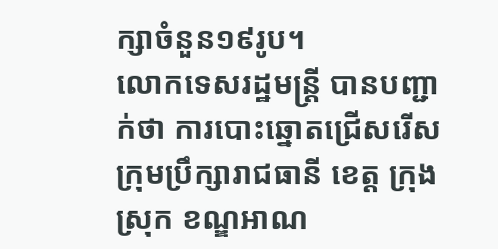ក្សាចំនួន១៩រូប។
លោកទេសរដ្ឋមន្រ្តី បានបញ្ជាក់ថា ការបោះឆ្នោតជ្រើសរើសក្រុមប្រឹក្សារាជធានី ខេត្ត ក្រុង ស្រុក ខណ្ឌអាណ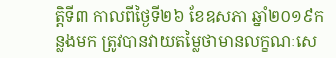ត្តិទី៣ កាលពីថ្ងៃទី២៦ ខែឧសភា ឆ្នាំ២០១៩កន្លងមក ត្រូវបានវាយតម្លៃថាមានលក្ខណៈសេ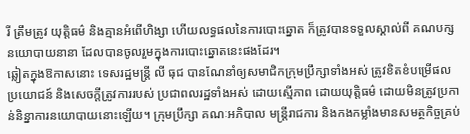រី ត្រឹមត្រូវ យុត្តិធម៌ និងគ្មានអំពើហិង្សា ហើយលទ្ធផលនៃការបោះឆ្នោត ក៏ត្រូវបានទទួលស្គាល់ពី គណបក្សនយោបាយនានា ដែលបានចូលរួមក្នុងការបោះឆ្នោតនេះផងដែរ។
ឆ្លៀតក្នុងឱកាសនោះ ទេសរដ្ឋមន្ត្រី លី ធុជ បានណែនាំឲ្យសមាជិកក្រុមប្រឹក្សាទាំងអស់ ត្រូវខិតខំបម្រើផលប្រយោជន៍ និងសេចក្តីត្រូវការរបស់ ប្រជាពលរដ្ឋទាំងអស់ ដោយស្មើភាព ដោយយុត្តិធម៌ ដោយមិនត្រូវប្រកាន់និន្នាការនយោបាយនោះឡើយ។ ក្រុមប្រឹក្សា គណៈអភិបាល មន្រ្តីរាជការ និងកងកម្លាំងមានសមត្ថកិច្ចគ្រប់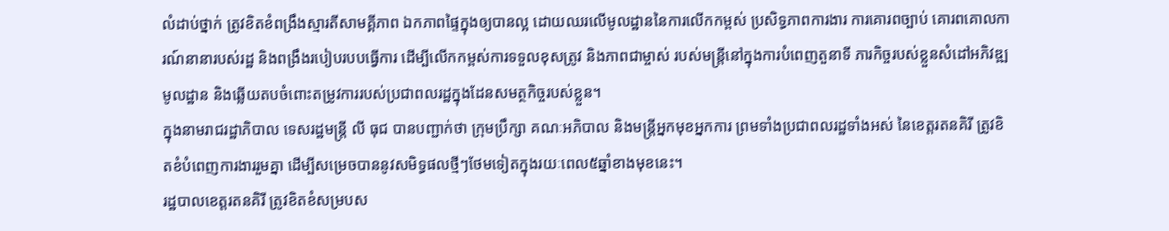លំដាប់ថ្នាក់ ត្រូវខិតខំពង្រឹងស្មារតីសាមគ្គីភាព ឯកភាពផ្ទៃក្នុងឲ្យបានល្អ ដោយឈរលើមូលដ្ឋាននៃការលើកកម្ពស់ ប្រសិទ្ធភាពការងារ ការគោរពច្បាប់ គោរពគោលការណ៍នានារបស់រដ្ឋ និងពង្រឹងរបៀបរបបធ្វើការ ដើម្បីលើកកម្ពស់ការទទួលខុសត្រូវ និងភាពជាម្ចាស់ របស់មន្រ្តីនៅក្នុងការបំពេញតួនាទី ភារកិច្ចរបស់ខ្លួនសំដៅអភិវឌ្ឍមូលដ្ឋាន និងឆ្លើយតបចំពោះតម្រូវការរបស់ប្រជាពលរដ្ឋក្នុងដែនសមត្ថកិច្ចរបស់ខ្លួន។
ក្នុងនាមរាជរដ្ឋាភិបាល ទេសរដ្ឋមន្រ្តី លី ធុជ បានបញ្ជាក់ថា ក្រុមប្រឹក្សា គណៈអភិបាល និងមន្រ្តីអ្នកមុខអ្នកការ ព្រមទាំងប្រជាពលរដ្ឋទាំងអស់ នៃខេត្តរតនគិរី ត្រូវខិតខំបំពេញការងាររួមគ្នា ដើម្បីសម្រេចបាននូវសមិទ្ធផលថ្មីៗថែមទៀតក្នុងរយៈពេល៥ឆ្នាំខាងមុខនេះ។
រដ្ឋបាលខេត្តរតនគិរី ត្រូវខិតខំសម្របស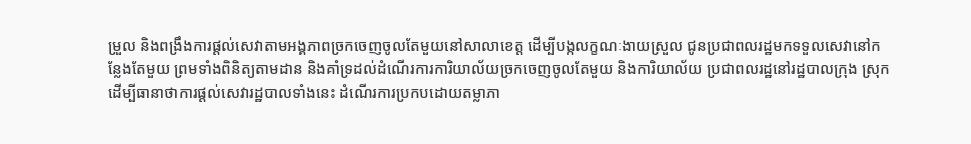ម្រួល និងពង្រឹងការផ្តល់សេវាតាមអង្គភាពច្រកចេញចូលតែមួយនៅសាលាខេត្ត ដើម្បីបង្កលក្ខណៈងាយស្រួល ជូនប្រជាពលរដ្ឋមកទទួលសេវានៅកន្លែងតែមួយ ព្រមទាំងពិនិត្យតាមដាន និងគាំទ្រដល់ដំណើរការការិយាល័យច្រកចេញចូលតែមួយ និងការិយាល័យ ប្រជាពលរដ្ឋនៅរដ្ឋបាលក្រុង ស្រុក ដើម្បីធានាថាការផ្តល់សេវារដ្ឋបាលទាំងនេះ ដំណើរការប្រកបដោយតម្លាភា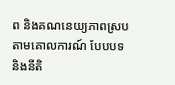ព និងគណនេយ្យភាពស្របតាមគោលការណ៍ បែបបទ និងនីតិ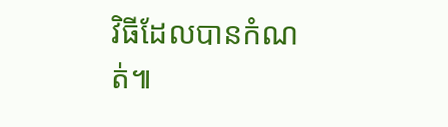វិធីដែលបានកំណត់៕